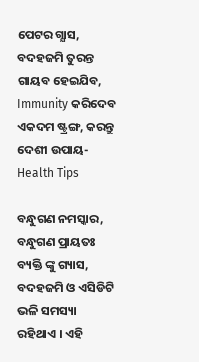ପେଟର ଗ୍ଯାସ, ବଦହଜମି ତୁରନ୍ତ ଗାୟବ ହେଇଯିବ, Immunity କରିଦେବ ଏକଦମ ଷ୍ଟ୍ରଙ୍ଗ, କରନ୍ତୁ ଦେଶୀ ଉପାୟ- Health Tips

ବନ୍ଧୁଗଣ ନମସ୍କାର, ବନ୍ଧୁଗଣ ପ୍ରାୟତଃ ବ୍ୟକ୍ତି ଙ୍କୁ ଗ୍ୟାସ, ବଦହଜମି ଓ ଏସିଡିଟି ଭଳି ସମସ୍ୟା ରହିଥାଏ । ଏହି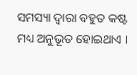ସମସ୍ୟା ଦ୍ଵାରା ବହୁତ କଷ୍ଟ ମଧ୍ୟ ଅନୁଭୂତ ହୋଇଥାଏ ।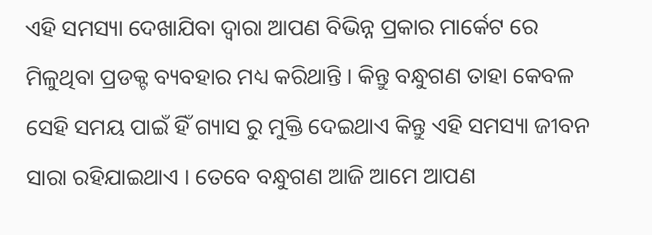ଏହି ସମସ୍ୟା ଦେଖାଯିବା ଦ୍ଵାରା ଆପଣ ବିଭିନ୍ନ ପ୍ରକାର ମାର୍କେଟ ରେ ମିଳୁଥିବା ପ୍ରଡକ୍ଟ ବ୍ୟବହାର ମଧ୍ୟ କରିଥାନ୍ତି । କିନ୍ତୁ ବନ୍ଧୁଗଣ ତାହା କେବଳ ସେହି ସମୟ ପାଇଁ ହିଁ ଗ୍ୟାସ ରୁ ମୁକ୍ତି ଦେଇଥାଏ କିନ୍ତୁ ଏହି ସମସ୍ୟା ଜୀବନ ସାରା ରହିଯାଇଥାଏ । ତେବେ ବନ୍ଧୁଗଣ ଆଜି ଆମେ ଆପଣ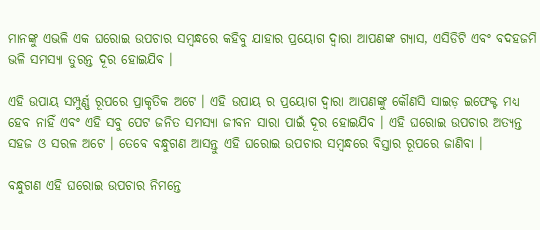ମାନଙ୍କୁ ଏଭଳି ଏକ ଘରୋଇ ଉପଚାର ସମ୍ବନ୍ଧରେ କହିବୁ ଯାହାର ପ୍ରୟୋଗ ଦ୍ବାରା ଆପଣଙ୍କ ଗ୍ୟାସ, ଏସିଡିଟି ଏବଂ ବଦହଜମି ଭଳି ସମସ୍ୟା ତୁରନ୍ତ ଦୂର ହୋଇଯିବ ।

ଏହି ଉପାୟ ସମ୍ପୁର୍ଣ୍ଣ ରୂପରେ ପ୍ରାକୃତିକ ଅଟେ । ଏହି ଉପାୟ ର ପ୍ରୟୋଗ ଦ୍ବାରା ଆପଣଙ୍କୁ କୌଣସି ସାଇଡ଼ ଇଫେକ୍ଟ ମଧ୍ୟ ହେବ ନାହିଁ ଏବଂ ଏହି ସବୁ ପେଟ ଜନିତ ସମସ୍ୟା ଜୀବନ ସାରା ପାଇଁ ଦୂର ହୋଇଯିବ । ଏହି ଘରୋଇ ଉପଚାର ଅତ୍ୟନ୍ତ ସହଜ ଓ ସରଳ ଅଟେ । ତେବେ ବନ୍ଧୁଗଣ ଆସନ୍ତୁ ଏହି ଘରୋଇ ଉପଚାର ସମ୍ବନ୍ଧରେ ବିସ୍ତାର ରୂପରେ ଜାଣିବା ।

ବନ୍ଧୁଗଣ ଏହି ଘରୋଇ ଉପଚାର ନିମନ୍ତେ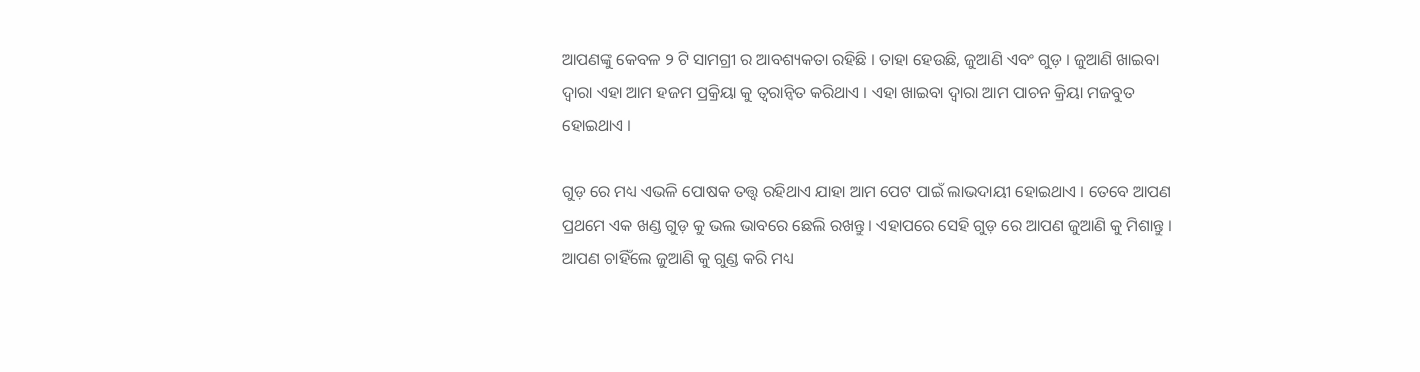ଆପଣଙ୍କୁ କେବଳ ୨ ଟି ସାମଗ୍ରୀ ର ଆବଶ୍ୟକତା ରହିଛି । ତାହା ହେଉଛି, ଜୁଆଣି ଏବଂ ଗୁଡ଼ । ଜୁଆଣି ଖାଇବା ଦ୍ବାରା ଏହା ଆମ ହଜମ ପ୍ରକ୍ରିୟା କୁ ତ୍ୱରାନ୍ୱିତ କରିଥାଏ । ଏହା ଖାଇବା ଦ୍ବାରା ଆମ ପାଚନ କ୍ରିୟା ମଜବୁତ ହୋଇଥାଏ ।

ଗୁଡ଼ ରେ ମଧ୍ୟ ଏଭଳି ପୋଷକ ତତ୍ତ୍ୱ ରହିଥାଏ ଯାହା ଆମ ପେଟ ପାଇଁ ଲାଭଦାୟୀ ହୋଇଥାଏ । ତେବେ ଆପଣ ପ୍ରଥମେ ଏକ ଖଣ୍ଡ ଗୁଡ଼ କୁ ଭଲ ଭାବରେ ଛେଲି ରଖନ୍ତୁ । ଏହାପରେ ସେହି ଗୁଡ଼ ରେ ଆପଣ ଜୁଆଣି କୁ ମିଶାନ୍ତୁ । ଆପଣ ଚାହିଁଲେ ଜୁଆଣି କୁ ଗୁଣ୍ଡ କରି ମଧ୍ୟ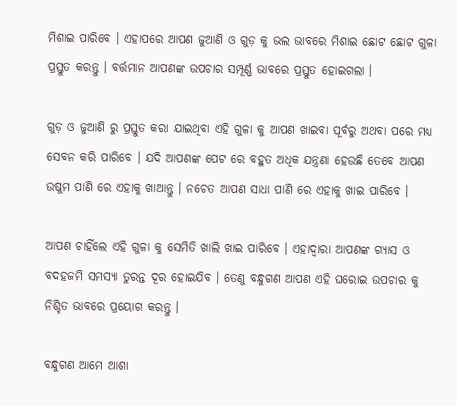ମିଶାଇ ପାରିବେ । ଏହାପରେ ଆପଣ ଜୁଆଣି ଓ ଗୁଡ଼ କୁ ଭଲ ଭାବରେ ମିଶାଇ ଛୋଟ ଛୋଟ ଗୁଳା ପ୍ରସ୍ତୁତ କରନ୍ତୁ । ବର୍ତ୍ତମାନ ଆପଣଙ୍କ ଉପଚାର ସମ୍ପୂର୍ଣ୍ଣ ଭାବରେ ପ୍ରସ୍ତୁତ ହୋଇଗଲା ।

ଗୁଡ଼ ଓ ଜୁଆଣି ରୁ ପ୍ରସ୍ତୁତ କରା ଯାଇଥିବା ଏହି ଗୁଳା କୁ ଆପଣ ଖାଇବା ପୂର୍ବରୁ ଅଥବା ପରେ ମଧ୍ୟ ସେବନ କରି ପାରିବେ । ଯଦି ଆପଣଙ୍କ ପେଟ ରେ ବହୁତ ଅଧିକ ଯନ୍ତ୍ରଣା ହେଉଛି ତେବେ ଆପଣ ଉଷୁମ ପାଣି ରେ ଏହାକୁ ଖାଆନ୍ତୁ । ନଚେତ ଆପଣ ସାଧା ପାଣି ରେ ଏହାକୁ ଖାଇ ପାରିବେ ।

ଆପଣ ଚାହିଁଲେ ଏହି ଗୁଳା କୁ ସେମିତି ଖାଲି ଖାଇ ପାରିବେ । ଏହାଦ୍ବାରା ଆପଣଙ୍କ ଗ୍ୟାସ ଓ ବଦହଜମି ସମସ୍ୟା ତୁରନ୍ତ ଦୂର ହୋଇଯିବ । ତେଣୁ ବନ୍ଧୁଗଣ ଆପଣ ଏହି ଘରୋଇ ଉପଚାର କୁ ନିଶ୍ଚିତ ଭାବରେ ପ୍ରୟୋଗ କରନ୍ତୁ ।

ବନ୍ଧୁଗଣ ଆମେ ଆଶା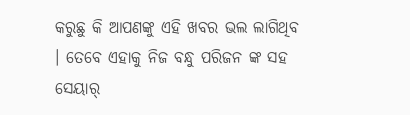କରୁଛୁ କି ଆପଣଙ୍କୁ ଏହି ଖବର ଭଲ ଲାଗିଥିବ । ତେବେ ଏହାକୁ ନିଜ ବନ୍ଧୁ ପରିଜନ ଙ୍କ ସହ ସେୟାର୍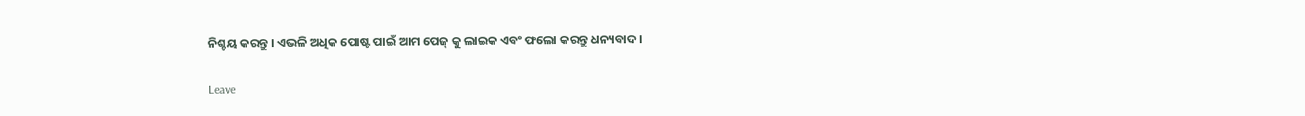ନିଶ୍ଚୟ କରନ୍ତୁ । ଏଭଳି ଅଧିକ ପୋଷ୍ଟ ପାଇଁ ଆମ ପେଜ୍ କୁ ଲାଇକ ଏବଂ ଫଲୋ କରନ୍ତୁ ଧନ୍ୟବାଦ ।

Leave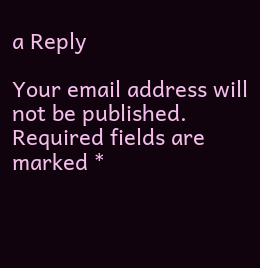a Reply

Your email address will not be published. Required fields are marked *